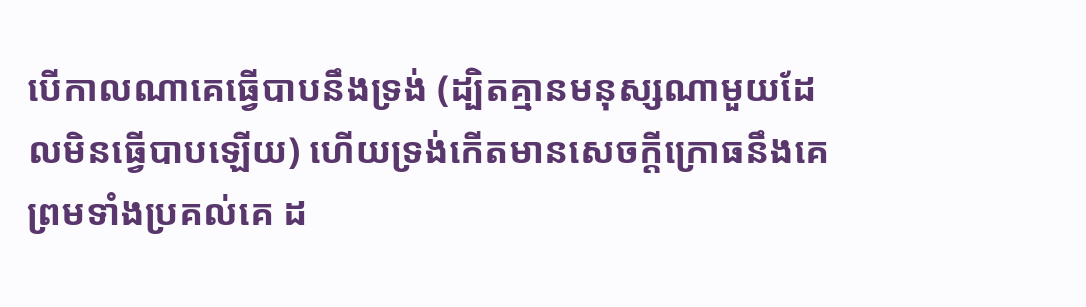បើកាលណាគេធ្វើបាបនឹងទ្រង់ (ដ្បិតគ្មានមនុស្សណាមួយដែលមិនធ្វើបាបឡើយ) ហើយទ្រង់កើតមានសេចក្ដីក្រោធនឹងគេ ព្រមទាំងប្រគល់គេ ដ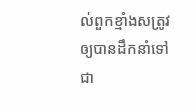ល់ពួកខ្មាំងសត្រូវ ឲ្យបានដឹកនាំទៅជា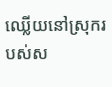ឈ្លើយនៅស្រុករបស់ស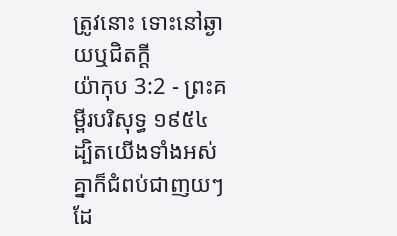ត្រូវនោះ ទោះនៅឆ្ងាយឬជិតក្តី
យ៉ាកុប 3:2 - ព្រះគម្ពីរបរិសុទ្ធ ១៩៥៤ ដ្បិតយើងទាំងអស់គ្នាក៏ជំពប់ជាញយៗដែ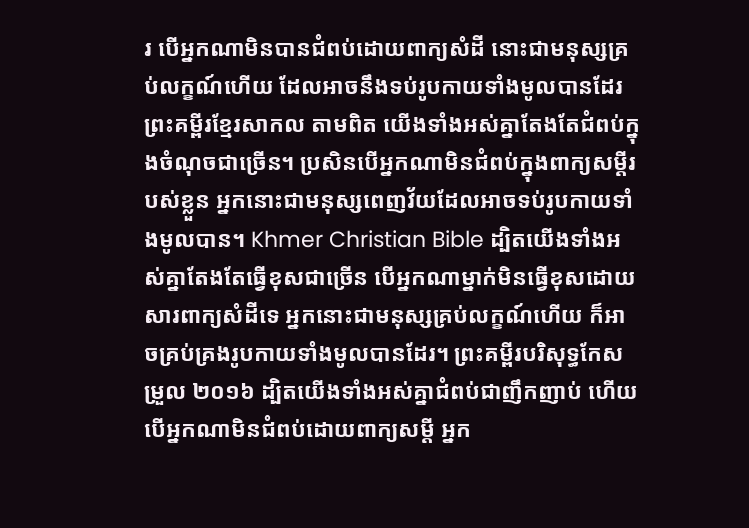រ បើអ្នកណាមិនបានជំពប់ដោយពាក្យសំដី នោះជាមនុស្សគ្រប់លក្ខណ៍ហើយ ដែលអាចនឹងទប់រូបកាយទាំងមូលបានដែរ ព្រះគម្ពីរខ្មែរសាកល តាមពិត យើងទាំងអស់គ្នាតែងតែជំពប់ក្នុងចំណុចជាច្រើន។ ប្រសិនបើអ្នកណាមិនជំពប់ក្នុងពាក្យសម្ដីរបស់ខ្លួន អ្នកនោះជាមនុស្សពេញវ័យដែលអាចទប់រូបកាយទាំងមូលបាន។ Khmer Christian Bible ដ្បិតយើងទាំងអស់គ្នាតែងតែធ្វើខុសជាច្រើន បើអ្នកណាម្នាក់មិនធ្វើខុសដោយសារពាក្យសំដីទេ អ្នកនោះជាមនុស្សគ្រប់លក្ខណ៍ហើយ ក៏អាចគ្រប់គ្រងរូបកាយទាំងមូលបានដែរ។ ព្រះគម្ពីរបរិសុទ្ធកែសម្រួល ២០១៦ ដ្បិតយើងទាំងអស់គ្នាជំពប់ជាញឹកញាប់ ហើយបើអ្នកណាមិនជំពប់ដោយពាក្យសម្ដី អ្នក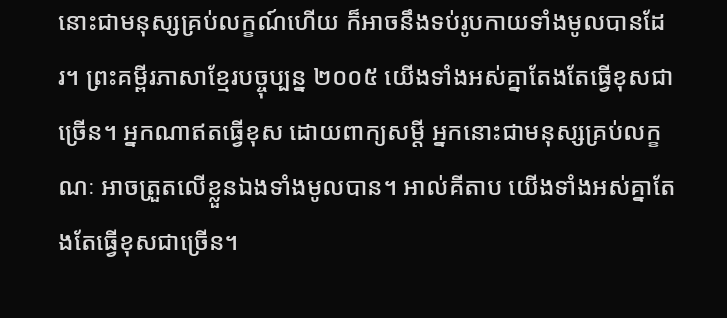នោះជាមនុស្សគ្រប់លក្ខណ៍ហើយ ក៏អាចនឹងទប់រូបកាយទាំងមូលបានដែរ។ ព្រះគម្ពីរភាសាខ្មែរបច្ចុប្បន្ន ២០០៥ យើងទាំងអស់គ្នាតែងតែធ្វើខុសជាច្រើន។ អ្នកណាឥតធ្វើខុស ដោយពាក្យសម្ដី អ្នកនោះជាមនុស្សគ្រប់លក្ខណៈ អាចត្រួតលើខ្លួនឯងទាំងមូលបាន។ អាល់គីតាប យើងទាំងអស់គ្នាតែងតែធ្វើខុសជាច្រើន។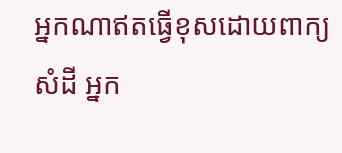អ្នកណាឥតធ្វើខុសដោយពាក្យសំដី អ្នក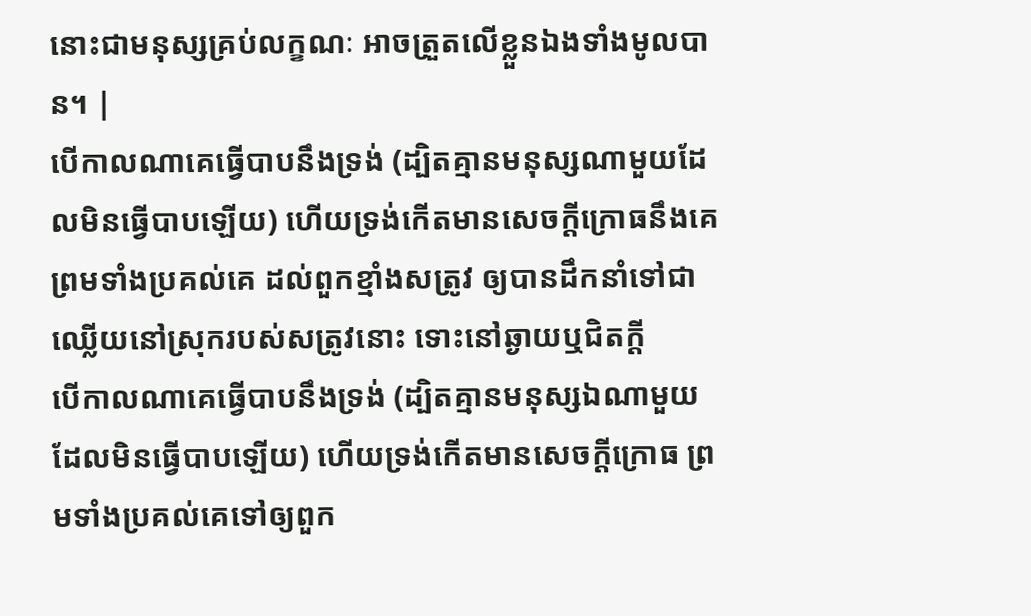នោះជាមនុស្សគ្រប់លក្ខណៈ អាចត្រួតលើខ្លួនឯងទាំងមូលបាន។ |
បើកាលណាគេធ្វើបាបនឹងទ្រង់ (ដ្បិតគ្មានមនុស្សណាមួយដែលមិនធ្វើបាបឡើយ) ហើយទ្រង់កើតមានសេចក្ដីក្រោធនឹងគេ ព្រមទាំងប្រគល់គេ ដល់ពួកខ្មាំងសត្រូវ ឲ្យបានដឹកនាំទៅជាឈ្លើយនៅស្រុករបស់សត្រូវនោះ ទោះនៅឆ្ងាយឬជិតក្តី
បើកាលណាគេធ្វើបាបនឹងទ្រង់ (ដ្បិតគ្មានមនុស្សឯណាមួយដែលមិនធ្វើបាបឡើយ) ហើយទ្រង់កើតមានសេចក្ដីក្រោធ ព្រមទាំងប្រគល់គេទៅឲ្យពួក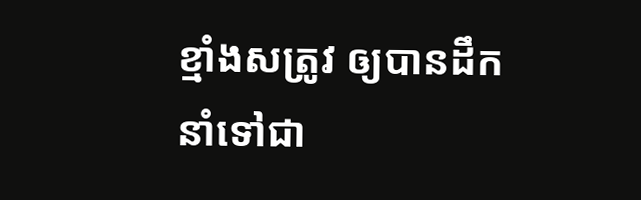ខ្មាំងសត្រូវ ឲ្យបានដឹកនាំទៅជា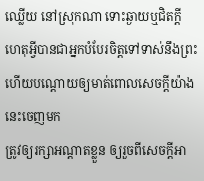ឈ្លើយ នៅស្រុកណា ទោះឆ្ងាយឬជិតក្តី
ហេតុអ្វីបានជាអ្នកបំបែរចិត្តទៅទាស់នឹងព្រះ ហើយបណ្តោយឲ្យមាត់ពោលសេចក្ដីយ៉ាងនេះចេញមក
ត្រូវឲ្យរក្សាអណ្តាតខ្លួន ឲ្យរួចពីសេចក្ដីអា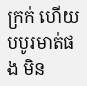ក្រក់ ហើយបបូរមាត់ផង មិន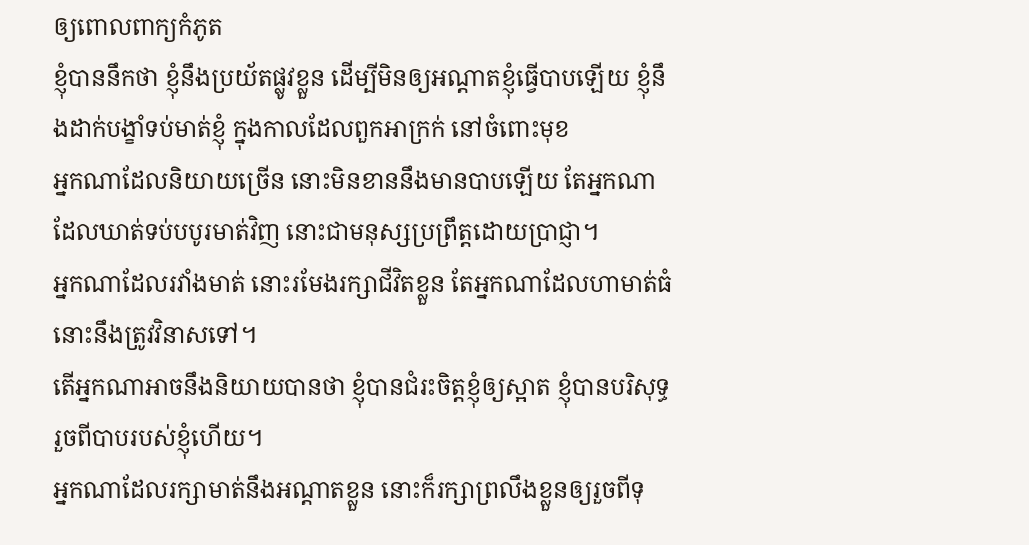ឲ្យពោលពាក្យកំភូត
ខ្ញុំបាននឹកថា ខ្ញុំនឹងប្រយ័តផ្លូវខ្លួន ដើម្បីមិនឲ្យអណ្តាតខ្ញុំធ្វើបាបឡើយ ខ្ញុំនឹងដាក់បង្ខាំទប់មាត់ខ្ញុំ ក្នុងកាលដែលពួកអាក្រក់ នៅចំពោះមុខ
អ្នកណាដែលនិយាយច្រើន នោះមិនខាននឹងមានបាបឡើយ តែអ្នកណាដែលឃាត់ទប់បបូរមាត់វិញ នោះជាមនុស្សប្រព្រឹត្តដោយប្រាជ្ញា។
អ្នកណាដែលរវាំងមាត់ នោះរមែងរក្សាជីវិតខ្លួន តែអ្នកណាដែលហាមាត់ធំ នោះនឹងត្រូវវិនាសទៅ។
តើអ្នកណាអាចនឹងនិយាយបានថា ខ្ញុំបានជំរះចិត្តខ្ញុំឲ្យស្អាត ខ្ញុំបានបរិសុទ្ធរួចពីបាបរបស់ខ្ញុំហើយ។
អ្នកណាដែលរក្សាមាត់នឹងអណ្តាតខ្លួន នោះក៏រក្សាព្រលឹងខ្លួនឲ្យរួចពីទុ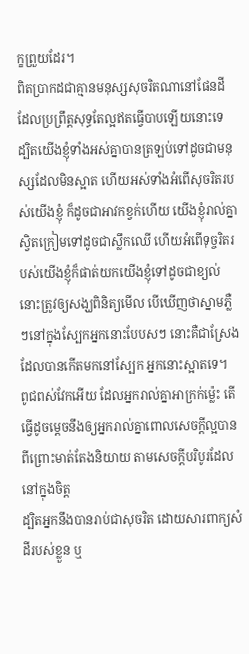ក្ខព្រួយដែរ។
ពិតប្រាកដជាគ្មានមនុស្សសុចរិតណានៅផែនដី ដែលប្រព្រឹត្តសុទ្ធតែល្អឥតធ្វើបាបឡើយនោះទេ
ដ្បិតយើងខ្ញុំទាំងអស់គ្នាបានត្រឡប់ទៅដូចជាមនុស្សដែលមិនស្អាត ហើយអស់ទាំងអំពើសុចរិតរបស់យើងខ្ញុំ ក៏ដូចជាអាវកខ្វក់ហើយ យើងខ្ញុំរាល់គ្នាស្វិតក្រៀមទៅដូចជាស្លឹកឈើ ហើយអំពើទុច្ចរិតរបស់យើងខ្ញុំក៏ផាត់យកយើងខ្ញុំទៅដូចជាខ្យល់
នោះត្រូវឲ្យសង្ឃពិនិត្យមើល បើឃើញថាស្នាមភ្លឺៗនៅក្នុងស្បែកអ្នកនោះបែបសៗ នោះគឺជាស្រែងដែលបានកើតមកនៅស្បែក អ្នកនោះស្អាតទេ។
ពូជពស់វែកអើយ ដែលអ្នករាល់គ្នាអាក្រក់ម៉្លេះ តើធ្វើដូចម្តេចនឹងឲ្យអ្នករាល់គ្នាពោលសេចក្ដីល្អបាន ពីព្រោះមាត់តែងនិយាយ តាមសេចក្ដីបរិបូរដែលនៅក្នុងចិត្ត
ដ្បិតអ្នកនឹងបានរាប់ជាសុចរិត ដោយសារពាក្យសំដីរបស់ខ្លួន ឬ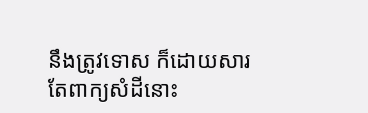នឹងត្រូវទោស ក៏ដោយសារតែពាក្យសំដីនោះ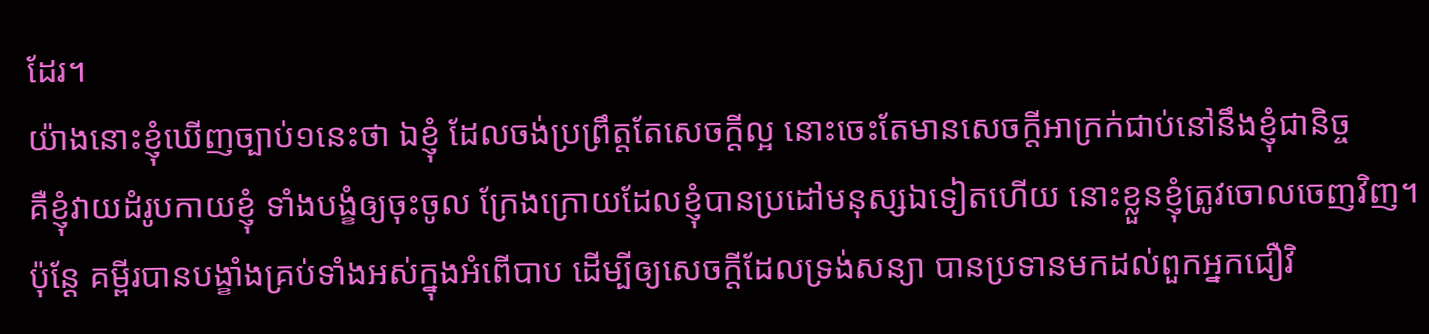ដែរ។
យ៉ាងនោះខ្ញុំឃើញច្បាប់១នេះថា ឯខ្ញុំ ដែលចង់ប្រព្រឹត្តតែសេចក្ដីល្អ នោះចេះតែមានសេចក្ដីអាក្រក់ជាប់នៅនឹងខ្ញុំជានិច្ច
គឺខ្ញុំវាយដំរូបកាយខ្ញុំ ទាំងបង្ខំឲ្យចុះចូល ក្រែងក្រោយដែលខ្ញុំបានប្រដៅមនុស្សឯទៀតហើយ នោះខ្លួនខ្ញុំត្រូវចោលចេញវិញ។
ប៉ុន្តែ គម្ពីរបានបង្ខាំងគ្រប់ទាំងអស់ក្នុងអំពើបាប ដើម្បីឲ្យសេចក្ដីដែលទ្រង់សន្យា បានប្រទានមកដល់ពួកអ្នកជឿវិ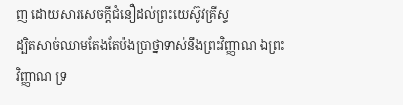ញ ដោយសារសេចក្ដីជំនឿដល់ព្រះយេស៊ូវគ្រីស្ទ
ដ្បិតសាច់ឈាមតែងតែប៉ងប្រាថ្នាទាស់នឹងព្រះវិញ្ញាណ ឯព្រះវិញ្ញាណ ទ្រ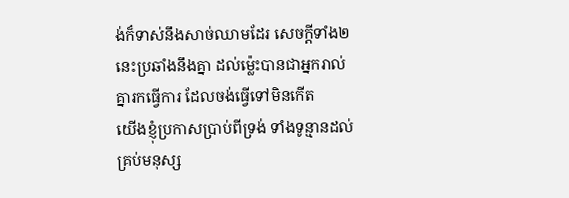ង់ក៏ទាស់នឹងសាច់ឈាមដែរ សេចក្ដីទាំង២នេះប្រឆាំងនឹងគ្នា ដល់ម៉្លេះបានជាអ្នករាល់គ្នារកធ្វើការ ដែលចង់ធ្វើទៅមិនកើត
យើងខ្ញុំប្រកាសប្រាប់ពីទ្រង់ ទាំងទូន្មានដល់គ្រប់មនុស្ស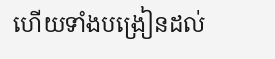ហើយទាំងបង្រៀនដល់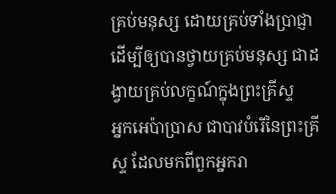គ្រប់មនុស្ស ដោយគ្រប់ទាំងប្រាជ្ញា ដើម្បីឲ្យបានថ្វាយគ្រប់មនុស្ស ជាដង្វាយគ្រប់លក្ខណ៍ក្នុងព្រះគ្រីស្ទ
អ្នកអេប៉ាប្រាស ជាបាវបំរើនៃព្រះគ្រីស្ទ ដែលមកពីពួកអ្នករា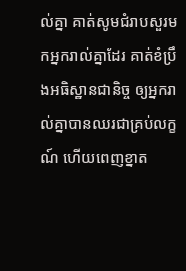ល់គ្នា គាត់សូមជំរាបសួរមកអ្នករាល់គ្នាដែរ គាត់ខំប្រឹងអធិស្ឋានជានិច្ច ឲ្យអ្នករាល់គ្នាបានឈរជាគ្រប់លក្ខណ៍ ហើយពេញខ្នាត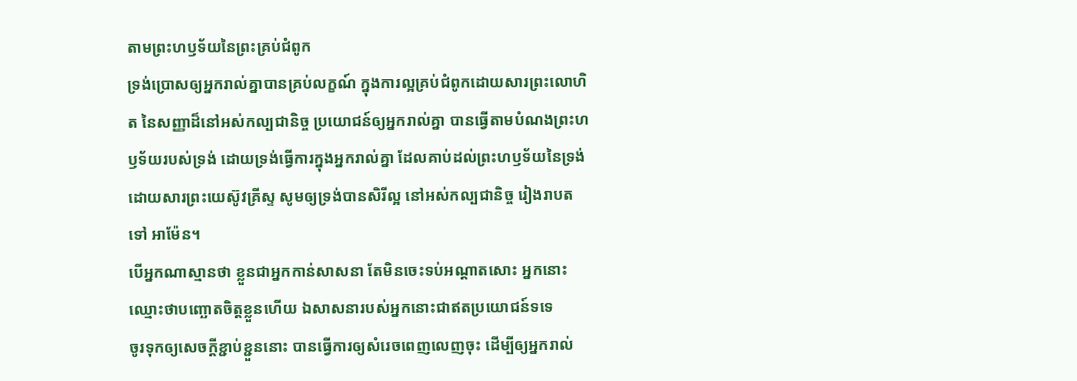តាមព្រះហឫទ័យនៃព្រះគ្រប់ជំពូក
ទ្រង់ប្រោសឲ្យអ្នករាល់គ្នាបានគ្រប់លក្ខណ៍ ក្នុងការល្អគ្រប់ជំពូកដោយសារព្រះលោហិត នៃសញ្ញាដ៏នៅអស់កល្បជានិច្ច ប្រយោជន៍ឲ្យអ្នករាល់គ្នា បានធ្វើតាមបំណងព្រះហឫទ័យរបស់ទ្រង់ ដោយទ្រង់ធ្វើការក្នុងអ្នករាល់គ្នា ដែលគាប់ដល់ព្រះហឫទ័យនៃទ្រង់ ដោយសារព្រះយេស៊ូវគ្រីស្ទ សូមឲ្យទ្រង់បានសិរីល្អ នៅអស់កល្បជានិច្ច រៀងរាបតទៅ អាម៉ែន។
បើអ្នកណាស្មានថា ខ្លួនជាអ្នកកាន់សាសនា តែមិនចេះទប់អណ្តាតសោះ អ្នកនោះឈ្មោះថាបញ្ឆោតចិត្តខ្លួនហើយ ឯសាសនារបស់អ្នកនោះជាឥតប្រយោជន៍ទទេ
ចូរទុកឲ្យសេចក្ដីខ្ជាប់ខ្ជួននោះ បានធ្វើការឲ្យសំរេចពេញលេញចុះ ដើម្បីឲ្យអ្នករាល់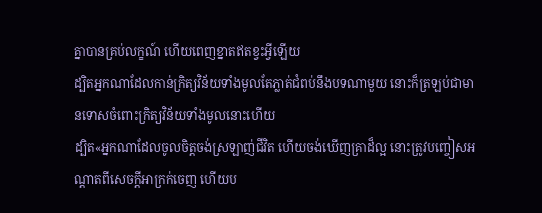គ្នាបានគ្រប់លក្ខណ៍ ហើយពេញខ្នាតឥតខ្វះអ្វីឡើយ
ដ្បិតអ្នកណាដែលកាន់ក្រិត្យវិន័យទាំងមូលតែភ្លាត់ជំពប់នឹងបទណាមួយ នោះក៏ត្រឡប់ជាមានទោសចំពោះក្រិត្យវិន័យទាំងមូលនោះហើយ
ដ្បិត«អ្នកណាដែលចូលចិត្តចង់ស្រឡាញ់ជីវិត ហើយចង់ឃើញគ្រាដ៏ល្អ នោះត្រូវបញ្ចៀសអណ្តាតពីសេចក្ដីអាក្រក់ចេញ ហើយប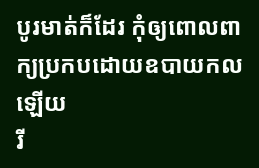បូរមាត់ក៏ដែរ កុំឲ្យពោលពាក្យប្រកបដោយឧបាយកលឡើយ
រី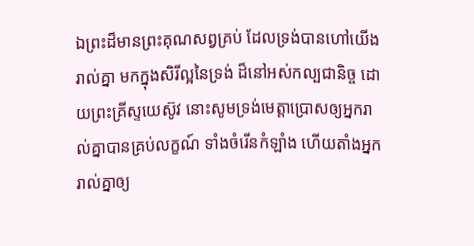ឯព្រះដ៏មានព្រះគុណសព្វគ្រប់ ដែលទ្រង់បានហៅយើងរាល់គ្នា មកក្នុងសិរីល្អនៃទ្រង់ ដ៏នៅអស់កល្បជានិច្ច ដោយព្រះគ្រីស្ទយេស៊ូវ នោះសូមទ្រង់មេត្តាប្រោសឲ្យអ្នករាល់គ្នាបានគ្រប់លក្ខណ៍ ទាំងចំរើនកំឡាំង ហើយតាំងអ្នករាល់គ្នាឲ្យ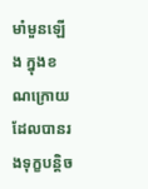មាំមួនឡើង ក្នុងខណក្រោយដែលបានរងទុក្ខបន្តិច